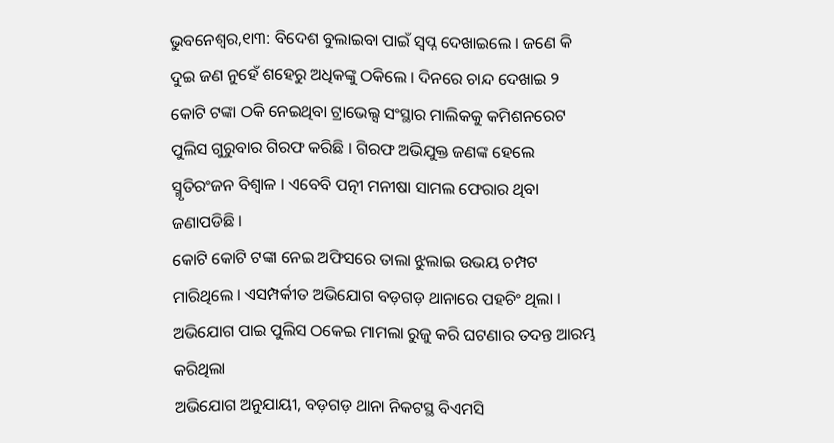ଭୁବନେଶ୍ୱର,୧ା୩: ବିଦେଶ ବୁଲାଇବା ପାଇଁ ସ୍ୱପ୍ନ ଦେଖାଇଲେ । ଜଣେ କି ଦୁଇ ଜଣ ନୁହେଁ ଶହେରୁ ଅଧିକଙ୍କୁ ଠକିଲେ । ଦିନରେ ଚାନ୍ଦ ଦେଖାଇ ୨ କୋଟି ଟଙ୍କା ଠକି ନେଇଥିବା ଟ୍ରାଭେଲ୍ସ ସଂସ୍ଥାର ମାଲିକକୁ କମିଶନରେଟ ପୁଲିସ ଗୁରୁବାର ଗିରଫ କରିଛି । ଗିରଫ ଅଭିଯୁକ୍ତ ଜଣଙ୍କ ହେଲେ ସ୍ମୃତିରଂଜନ ବିଶ୍ୱାଳ । ଏବେବି ପତ୍ନୀ ମନୀଷା ସାମଲ ଫେରାର ଥିବା ଜଣାପଡିଛି ।
କୋଟି କୋଟି ଟଙ୍କା ନେଇ ଅଫିସରେ ତାଲା ଝୁଲାଇ ଉଭୟ ଚମ୍ପଟ ମାରିଥିଲେ । ଏସମ୍ପର୍କୀତ ଅଭିଯୋଗ ବଡ଼ଗଡ଼ ଥାନାରେ ପହଚିଂ ଥିଲା । ଅଭିଯୋଗ ପାଇ ପୁଲିସ ଠକେଇ ମାମଲା ରୁଜୁ କରି ଘଟଣାର ତଦନ୍ତ ଆରମ୍ଭ କରିଥିଲା
ଅଭିଯୋଗ ଅନୁଯାୟୀ, ବଡ଼ଗଡ଼ ଥାନା ନିକଟସ୍ଥ ବିଏମସି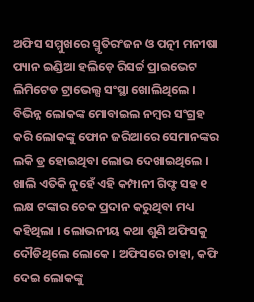ଅଫିସ ସମ୍ମୁଖରେ ସ୍ମୃତିରଂଜନ ଓ ପତ୍ନୀ ମନୀଷା ପ୍ୟାନ ଇଣ୍ଡିଆ ହଲିଡ଼େ ରିସର୍ଚ୍ଚ ପ୍ରାଇଭେଟ ଲିମିଟେଡ ଟ୍ରାଭେଲ୍ସ ସଂସ୍ଥା ଖୋଲିଥିଲେ । ବିଭିନ୍ନ ଲୋକଙ୍କ ମୋବାଇଲ ନମ୍ବର ସଂଗ୍ରହ କରି ଲୋକଙ୍କୁ ଫୋନ ଜରିଆରେ ସେମାନଙ୍କର ଲକି ଡ୍ର ହୋଇଥିବା ଲୋଭ ଦେଖାଇଥିଲେ । ଖାଲି ଏତିକି ନୁହେଁ ଏହି କମ୍ପାନୀ ଗିଫ୍ଟ ସହ ୧ ଲକ୍ଷ ଟଙ୍କାର ଚେକ ପ୍ରଦାନ କରୁଥିବା ମଧ୍ୟ କହିଥିଲା । ଲୋଭନୀୟ କଥା ଶୁଣି ଅଫିସକୁ ଦୌଡିଥିଲେ ଲୋକେ । ଅଫିସରେ ଚାହା, କଫି ଦେଇ ଲୋକଙ୍କୁ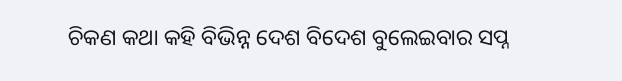ଚିକଣ କଥା କହି ବିଭିନ୍ନ ଦେଶ ବିଦେଶ ବୁଲେଇବାର ସପ୍ନ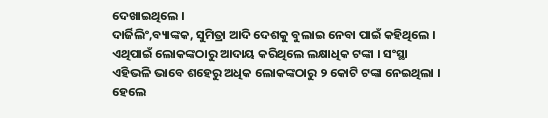ଦେଖାଇଥିଲେ ।
ଦାର୍ଜିଲିଂ,ବ୍ୟାଙ୍କକ, ସୁମିତ୍ରା ଆଦି ଦେଶକୁ ବୁଲାଇ ନେବା ପାଇଁ କହିଥିଲେ । ଏଥିପାଇଁ ଲୋକଙ୍କଠାରୁ ଆଦାୟ କରିଥିଲେ ଲକ୍ଷାଧିକ ଟଙ୍କା । ସଂସ୍ଥା ଏହିଭଳି ଭାବେ ଶହେରୁ ଅଧିକ ଲୋକଙ୍କଠାରୁ ୨ କୋଟି ଟଙ୍କା ନେଇଥିଲା । ହେଲେ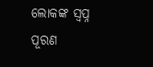ଲୋକଙ୍କ ସ୍ୱପ୍ନ ପୂରଣ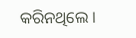କରିନଥିଲେ ।